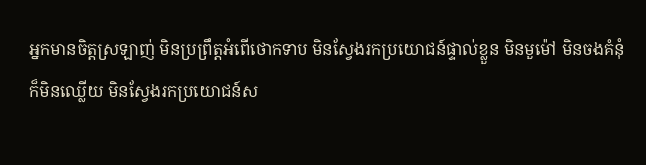អ្នកមានចិត្ដស្រឡាញ់ មិនប្រព្រឹត្ដអំពើថោកទាប មិនស្វែងរកប្រយោជន៍ផ្ទាល់ខ្លួន មិនមួម៉ៅ មិនចងគំនុំ
ក៏មិនឈ្លើយ មិនស្វែងរកប្រយោជន៍ស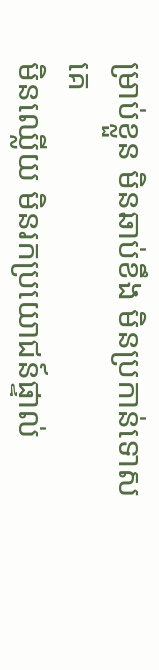ម្រាប់ខ្លួន មិនឆាប់ខឹង មិនប្រកាន់ទោសគេ
មិនឈ្លើយ មិនរកប្រយោជន៍ផ្ទាល់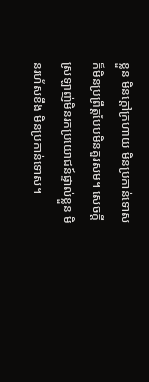ខ្លួន មិនក្ដៅក្រហាយ មិនប្រកាន់ទោស
ក៏មិនប្រព្រឹត្តបែបមិនគួរសម។ សេចក្ដីស្រឡាញ់មិនរកប្រយោជន៍ផ្ទាល់ខ្លួន មិនរហ័សខឹង មិនប្រកាន់ទោស។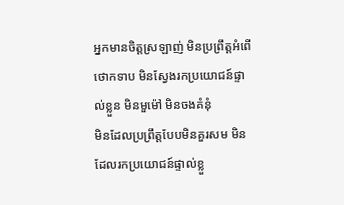អ្នកមានចិត្តស្រឡាញ់ មិនប្រព្រឹត្តអំពើថោកទាប មិនស្វែងរកប្រយោជន៍ផ្ទាល់ខ្លួន មិនមួម៉ៅ មិនចងគំនុំ
មិនដែលប្រព្រឹត្តបែបមិនគួរសម មិនដែលរកប្រយោជន៍ផ្ទាល់ខ្លួ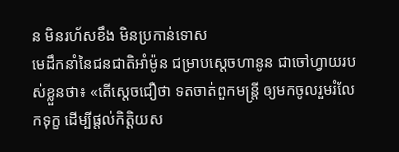ន មិនរហ័សខឹង មិនប្រកាន់ទោស
មេដឹកនាំនៃជនជាតិអាំម៉ូន ជម្រាបស្តេចហានូន ជាចៅហ្វាយរបស់ខ្លួនថា៖ «តើស្តេចជឿថា ទតចាត់ពួកមន្ត្រី ឲ្យមកចូលរួមរំលែកទុក្ខ ដើម្បីផ្តល់កិត្តិយស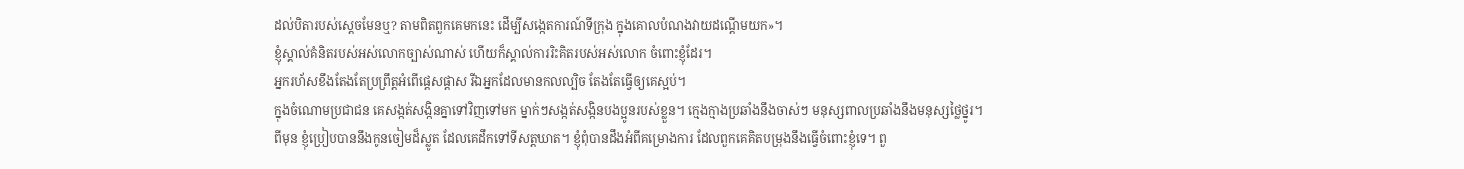ដល់បិតារបស់ស្តេចមែនឬ? តាមពិតពួកគេមកនេះ ដើម្បីសង្កេតការណ៍ទីក្រុង ក្នុងគោលបំណងវាយដណ្តើមយក»។
ខ្ញុំស្គាល់គំនិតរបស់អស់លោកច្បាស់ណាស់ ហើយក៏ស្គាល់ការរិះគិតរបស់អស់លោក ចំពោះខ្ញុំដែរ។
អ្នករហ័សខឹងតែងតែប្រព្រឹត្តអំពើផ្ដេសផ្ដាស រីឯអ្នកដែលមានកលល្បិច តែងតែធ្វើឲ្យគេស្អប់។
ក្នុងចំណោមប្រជាជន គេសង្កត់សង្កិនគ្នាទៅវិញទៅមក ម្នាក់ៗសង្កត់សង្កិនបងប្អូនរបស់ខ្លួន។ ក្មេងក្មាងប្រឆាំងនឹងចាស់ៗ មនុស្សពាលប្រឆាំងនឹងមនុស្សថ្លៃថ្នូរ។
ពីមុន ខ្ញុំប្រៀបបាននឹងកូនចៀមដ៏ស្លូត ដែលគេដឹកទៅទីសត្តឃាត។ ខ្ញុំពុំបានដឹងអំពីគម្រោងការ ដែលពួកគេគិតបម្រុងនឹងធ្វើចំពោះខ្ញុំទេ។ ពួ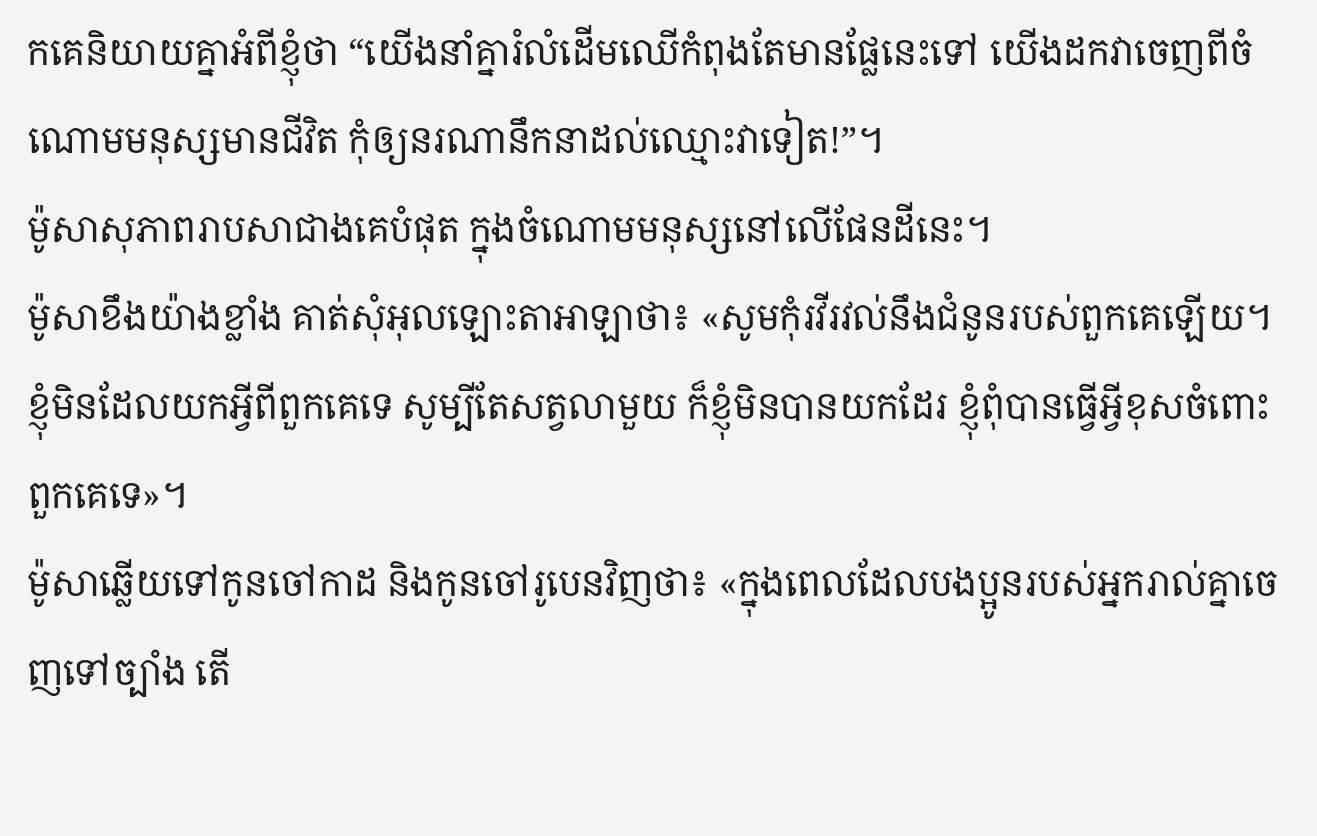កគេនិយាយគ្នាអំពីខ្ញុំថា “យើងនាំគ្នារំលំដើមឈើកំពុងតែមានផ្លែនេះទៅ យើងដកវាចេញពីចំណោមមនុស្សមានជីវិត កុំឲ្យនរណានឹកនាដល់ឈ្មោះវាទៀត!”។
ម៉ូសាសុភាពរាបសាជាងគេបំផុត ក្នុងចំណោមមនុស្សនៅលើផែនដីនេះ។
ម៉ូសាខឹងយ៉ាងខ្លាំង គាត់សុំអុលឡោះតាអាឡាថា៖ «សូមកុំរវីរវល់នឹងជំនូនរបស់ពួកគេឡើយ។ ខ្ញុំមិនដែលយកអ្វីពីពួកគេទេ សូម្បីតែសត្វលាមួយ ក៏ខ្ញុំមិនបានយកដែរ ខ្ញុំពុំបានធ្វើអ្វីខុសចំពោះពួកគេទេ»។
ម៉ូសាឆ្លើយទៅកូនចៅកាដ និងកូនចៅរូបេនវិញថា៖ «ក្នុងពេលដែលបងប្អូនរបស់អ្នករាល់គ្នាចេញទៅច្បាំង តើ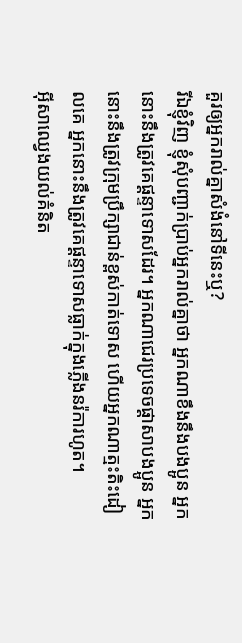គួរឲ្យអ្នករាល់គ្នាសំងំនៅទីនេះឬ?
រីឯខ្ញុំវិញ ខ្ញុំសុំបញ្ជាក់ប្រាប់អ្នករាល់គ្នាថា អ្នកណាខឹងនឹងបងប្អូន អ្នកនោះនឹងត្រូវគេផ្ដន្ទាទោសដែរ។ អ្នកណាជេរប្រទេចផ្ដាសាបងប្អូន អ្នកនោះនឹងត្រូវក្រុមប្រឹក្សាជាន់ខ្ពស់កាត់ទោស ហើយអ្នកណាត្មះតិះដៀលគេ អ្នកនោះនឹងត្រូវគេផ្ដន្ទាទោសធ្លាក់ក្នុងភ្លើងនរ៉ការហូត។
អ៊ីសាឈ្វេងយល់គំនិត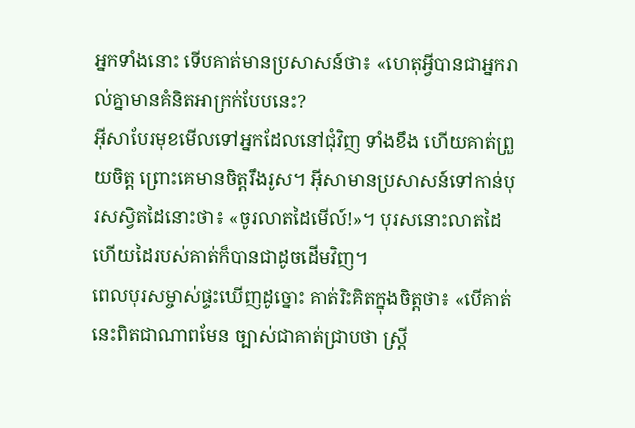អ្នកទាំងនោះ ទើបគាត់មានប្រសាសន៍ថា៖ «ហេតុអ្វីបានជាអ្នករាល់គ្នាមានគំនិតអាក្រក់បែបនេះ?
អ៊ីសាបែរមុខមើលទៅអ្នកដែលនៅជុំវិញ ទាំងខឹង ហើយគាត់ព្រួយចិត្ត ព្រោះគេមានចិត្ដរឹងរូស។ អ៊ីសាមានប្រសាសន៍ទៅកាន់បុរសស្វិតដៃនោះថា៖ «ចូរលាតដៃមើល៍!»។ បុរសនោះលាតដៃ ហើយដៃរបស់គាត់ក៏បានជាដូចដើមវិញ។
ពេលបុរសម្ចាស់ផ្ទះឃើញដូច្នោះ គាត់រិះគិតក្នុងចិត្ដថា៖ «បើគាត់នេះពិតជាណាពមែន ច្បាស់ជាគាត់ជ្រាបថា ស្ដ្រី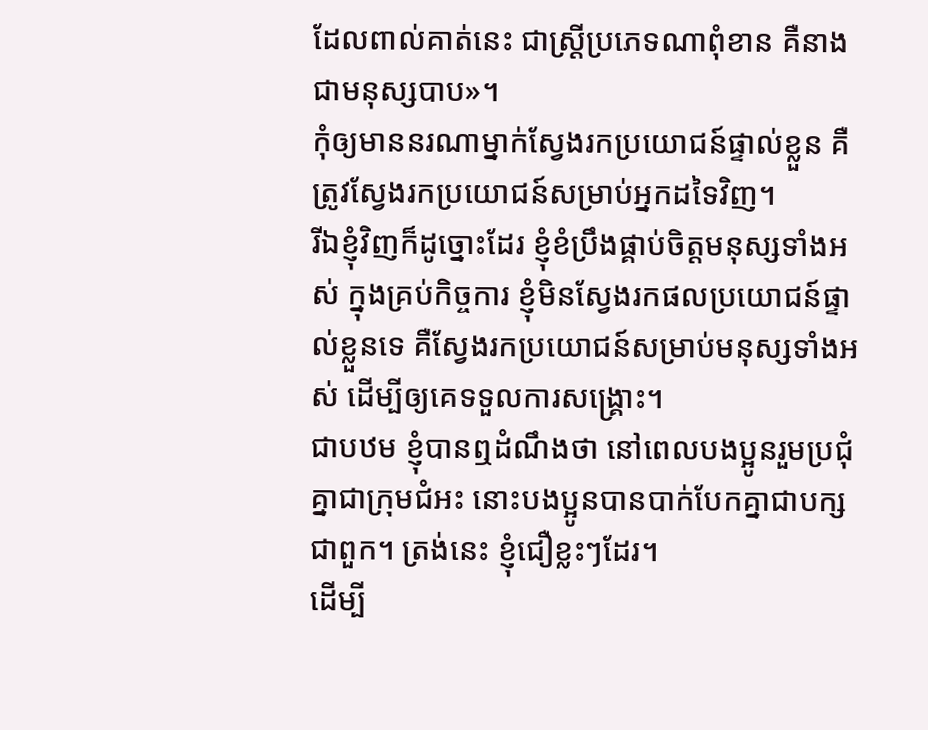ដែលពាល់គាត់នេះ ជាស្ដ្រីប្រភេទណាពុំខាន គឺនាងជាមនុស្សបាប»។
កុំឲ្យមាននរណាម្នាក់ស្វែងរកប្រយោជន៍ផ្ទាល់ខ្លួន គឺត្រូវស្វែងរកប្រយោជន៍សម្រាប់អ្នកដទៃវិញ។
រីឯខ្ញុំវិញក៏ដូច្នោះដែរ ខ្ញុំខំប្រឹងផ្គាប់ចិត្ដមនុស្សទាំងអស់ ក្នុងគ្រប់កិច្ចការ ខ្ញុំមិនស្វែងរកផលប្រយោជន៍ផ្ទាល់ខ្លួនទេ គឺស្វែងរកប្រយោជន៍សម្រាប់មនុស្សទាំងអស់ ដើម្បីឲ្យគេទទួលការសង្គ្រោះ។
ជាបឋម ខ្ញុំបានឮដំណឹងថា នៅពេលបងប្អូនរួមប្រជុំគ្នាជាក្រុមជំអះ នោះបងប្អូនបានបាក់បែកគ្នាជាបក្សជាពួក។ ត្រង់នេះ ខ្ញុំជឿខ្លះៗដែរ។
ដើម្បី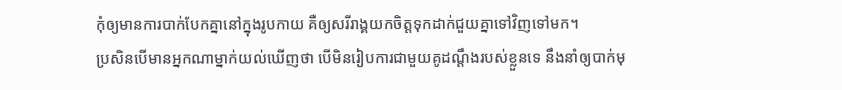កុំឲ្យមានការបាក់បែកគ្នានៅក្នុងរូបកាយ គឺឲ្យសរីរាង្គយកចិត្ដទុកដាក់ជួយគ្នាទៅវិញទៅមក។
ប្រសិនបើមានអ្នកណាម្នាក់យល់ឃើញថា បើមិនរៀបការជាមួយគូដណ្ដឹងរបស់ខ្លួនទេ នឹងនាំឲ្យបាក់មុ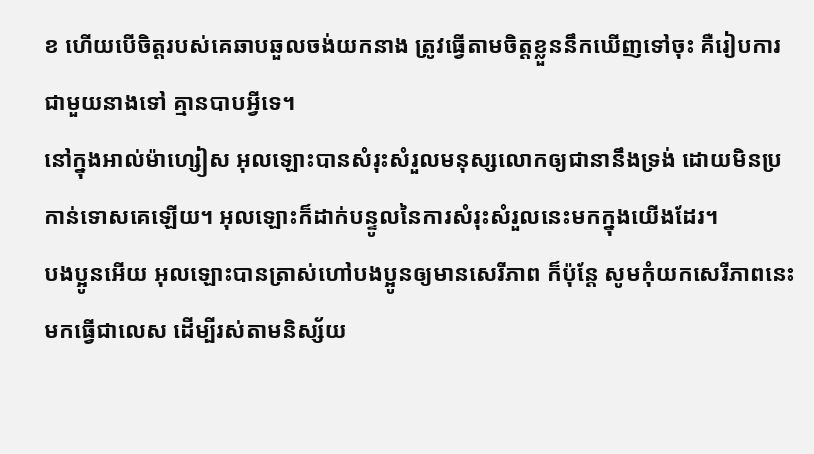ខ ហើយបើចិត្ដរបស់គេឆាបឆួលចង់យកនាង ត្រូវធ្វើតាមចិត្ដខ្លួននឹកឃើញទៅចុះ គឺរៀបការជាមួយនាងទៅ គ្មានបាបអ្វីទេ។
នៅក្នុងអាល់ម៉ាហ្សៀស អុលឡោះបានសំរុះសំរួលមនុស្សលោកឲ្យជានានឹងទ្រង់ ដោយមិនប្រកាន់ទោសគេឡើយ។ អុលឡោះក៏ដាក់បន្ទូលនៃការសំរុះសំរួលនេះមកក្នុងយើងដែរ។
បងប្អូនអើយ អុលឡោះបានត្រាស់ហៅបងប្អូនឲ្យមានសេរីភាព ក៏ប៉ុន្ដែ សូមកុំយកសេរីភាពនេះមកធ្វើជាលេស ដើម្បីរស់តាមនិស្ស័យ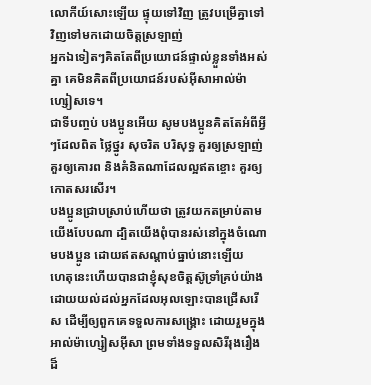លោកីយ៍សោះឡើយ ផ្ទុយទៅវិញ ត្រូវបម្រើគ្នាទៅវិញទៅមកដោយចិត្ដស្រឡាញ់
អ្នកឯទៀតៗគិតតែពីប្រយោជន៍ផ្ទាល់ខ្លួនទាំងអស់គ្នា គេមិនគិតពីប្រយោជន៍របស់អ៊ីសាអាល់ម៉ាហ្សៀសទេ។
ជាទីបញ្ចប់ បងប្អូនអើយ សូមបងប្អូនគិតតែអំពីអ្វីៗដែលពិត ថ្លៃថ្នូរ សុចរិត បរិសុទ្ធ គួរឲ្យស្រឡាញ់ គួរឲ្យគោរព និងគំនិតណាដែលល្អឥតខ្ចោះ គួរឲ្យកោតសរសើរ។
បងប្អូនជ្រាបស្រាប់ហើយថា ត្រូវយកតម្រាប់តាមយើងបែបណា ដ្បិតយើងពុំបានរស់នៅក្នុងចំណោមបងប្អូន ដោយឥតសណ្ដាប់ធ្នាប់នោះឡើយ
ហេតុនេះហើយបានជាខ្ញុំសុខចិត្ដស៊ូទ្រាំគ្រប់យ៉ាង ដោយយល់ដល់អ្នកដែលអុលឡោះបានជ្រើសរើស ដើម្បីឲ្យពួកគេទទួលការសង្គ្រោះ ដោយរួមក្នុងអាល់ម៉ាហ្សៀសអ៊ីសា ព្រមទាំងទទួលសិរីរុងរឿងដ៏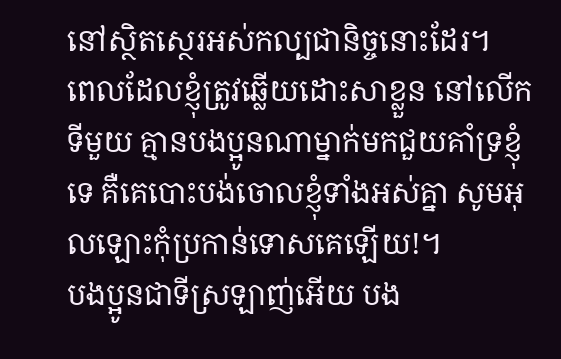នៅស្ថិតស្ថេរអស់កល្បជានិច្ចនោះដែរ។
ពេលដែលខ្ញុំត្រូវឆ្លើយដោះសាខ្លួន នៅលើកទីមួយ គ្មានបងប្អូនណាម្នាក់មកជួយគាំទ្រខ្ញុំទេ គឺគេបោះបង់ចោលខ្ញុំទាំងអស់គ្នា សូមអុលឡោះកុំប្រកាន់ទោសគេឡើយ!។
បងប្អូនជាទីស្រឡាញ់អើយ បង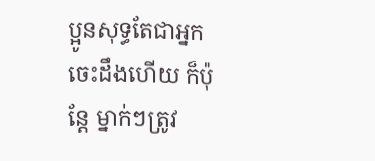ប្អូនសុទ្ធតែជាអ្នកចេះដឹងហើយ ក៏ប៉ុន្ដែ ម្នាក់ៗត្រូវ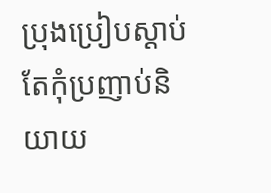ប្រុងប្រៀបស្ដាប់ តែកុំប្រញាប់និយាយ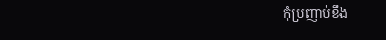កុំប្រញាប់ខឹង